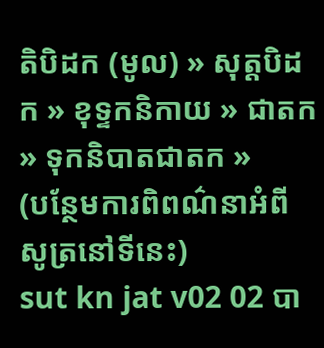តិបិដក (មូល) » សុត្តបិដក » ខុទ្ទកនិកាយ » ជាតក » ទុកនិបាតជាតក »
(បន្ថែមការពិពណ៌នាអំពីសូត្រនៅទីនេះ)
sut kn jat v02 02 បា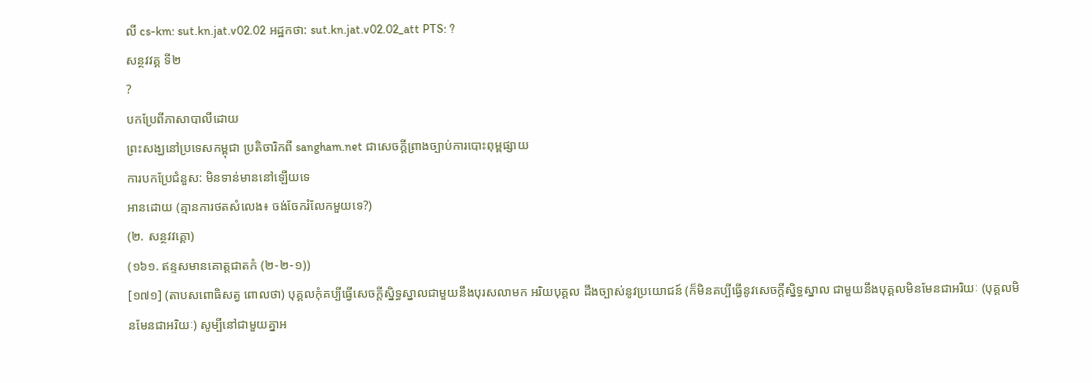លី cs-km: sut.kn.jat.v02.02 អដ្ឋកថា: sut.kn.jat.v02.02_att PTS: ?
សន្ថវវគ្គ ទី២
?
បកប្រែពីភាសាបាលីដោយ
ព្រះសង្ឃនៅប្រទេសកម្ពុជា ប្រតិចារិកពី sangham.net ជាសេចក្តីព្រាងច្បាប់ការបោះពុម្ពផ្សាយ
ការបកប្រែជំនួស: មិនទាន់មាននៅឡើយទេ
អានដោយ (គ្មានការថតសំលេង៖ ចង់ចែករំលែកមួយទេ?)
(២. សន្ថវវគ្គោ)
(១៦១. ឥន្ទសមានគោត្តជាតកំ (២-២-១))
[១៧១] (តាបសពោធិសត្វ ពោលថា) បុគ្គលកុំគប្បីធ្វើសេចក្តីស្និទ្ធស្នាលជាមួយនឹងបុរសលាមក អរិយបុគ្គល ដឹងច្បាស់នូវប្រយោជន៍ (ក៏មិនគប្បីធ្វើនូវសេចក្ដីស្និទ្ធស្នាល ជាមួយនឹងបុគ្គលមិនមែនជាអរិយៈ (បុគ្គលមិនមែនជាអរិយៈ) សូម្បីនៅជាមួយគ្នាអ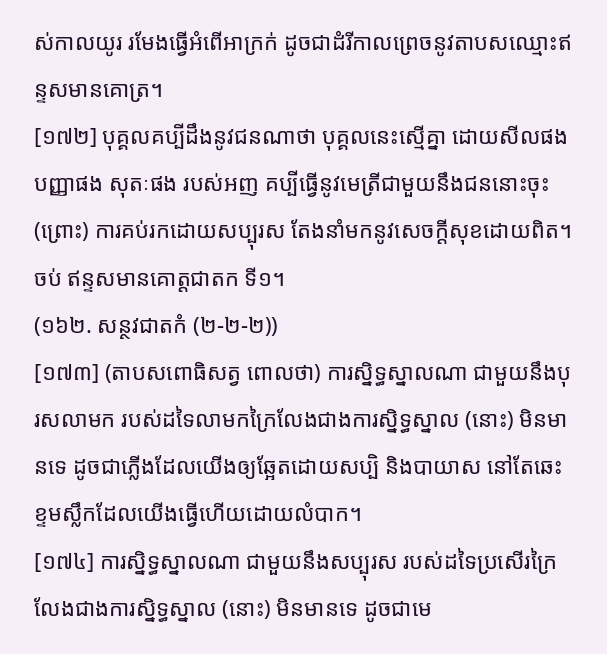ស់កាលយូរ រមែងធ្វើអំពើអាក្រក់ ដូចជាដំរីកាលព្រេចនូវតាបសឈ្មោះឥន្ទសមានគោត្រ។
[១៧២] បុគ្គលគប្បីដឹងនូវជនណាថា បុគ្គលនេះស្មើគ្នា ដោយសីលផង បញ្ញាផង សុតៈផង របស់អញ គប្បីធ្វើនូវមេត្រីជាមួយនឹងជននោះចុះ (ព្រោះ) ការគប់រកដោយសប្បុរស តែងនាំមកនូវសេចក្ដីសុខដោយពិត។
ចប់ ឥន្ទសមានគោត្តជាតក ទី១។
(១៦២. សន្ថវជាតកំ (២-២-២))
[១៧៣] (តាបសពោធិសត្វ ពោលថា) ការស្និទ្ធស្នាលណា ជាមួយនឹងបុរសលាមក របស់ដទៃលាមកក្រៃលែងជាងការស្និទ្ធស្នាល (នោះ) មិនមានទេ ដូចជាភ្លើងដែលយើងឲ្យឆ្អែតដោយសប្បិ និងបាយាស នៅតែឆេះខ្ទមស្លឹកដែលយើងធ្វើហើយដោយលំបាក។
[១៧៤] ការស្និទ្ធស្នាលណា ជាមួយនឹងសប្បុរស របស់ដទៃប្រសើរក្រៃលែងជាងការស្និទ្ធស្នាល (នោះ) មិនមានទេ ដូចជាមេ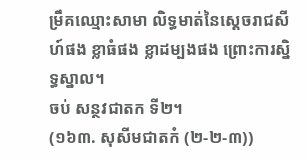ម្រឹគឈ្មោះសាមា លិទ្ធមាត់នៃស្ដេចរាជសីហ៍ផង ខ្លាធំផង ខ្លាដម្បងផង ព្រោះការស្និទ្ធស្នាល។
ចប់ សន្ថវជាតក ទី២។
(១៦៣. សុសីមជាតកំ (២-២-៣))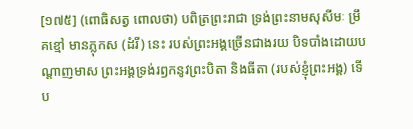[១៧៥] (ពោធិសត្វ ពោលថា) បពិត្រព្រះរាជា ទ្រង់ព្រះនាមសុសីមៈ ម្រឹគខ្មៅ មានភ្លុកស (ដំរី) នេះ របស់ព្រះអង្គច្រើនជាងរយ បិទបាំងដោយបណ្ដាញមាស ព្រះអង្គទ្រង់រឭកនូវព្រះបិតា និងធីតា (របស់ខ្ញុំព្រះអង្គ) ទើប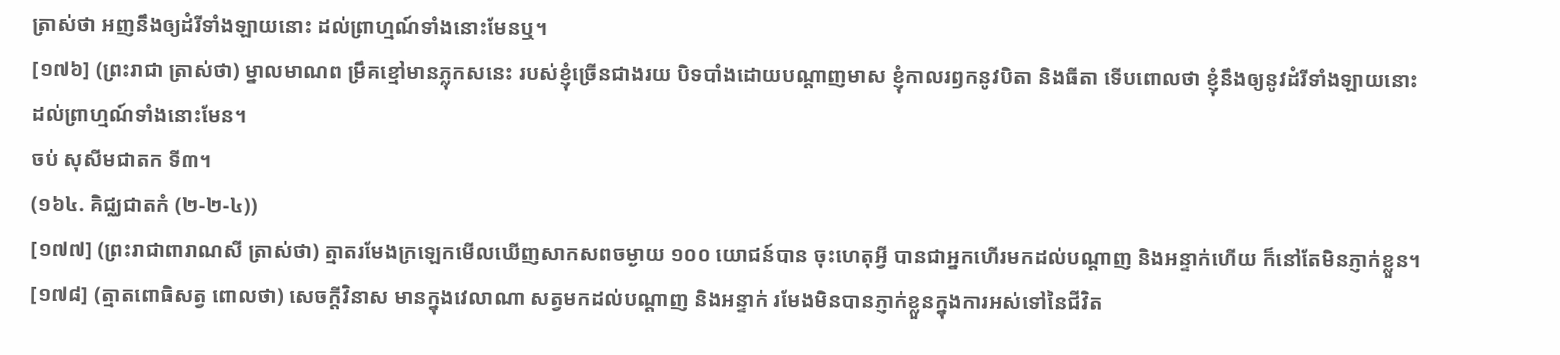ត្រាស់ថា អញនឹងឲ្យដំរីទាំងឡាយនោះ ដល់ព្រាហ្មណ៍ទាំងនោះមែនឬ។
[១៧៦] (ព្រះរាជា ត្រាស់ថា) ម្នាលមាណព ម្រឹគខ្មៅមានភ្លុកសនេះ របស់ខ្ញុំច្រើនជាងរយ បិទបាំងដោយបណ្ដាញមាស ខ្ញុំកាលរឭកនូវបិតា និងធីតា ទើបពោលថា ខ្ញុំនឹងឲ្យនូវដំរីទាំងឡាយនោះ ដល់ព្រាហ្មណ៍ទាំងនោះមែន។
ចប់ សុសីមជាតក ទី៣។
(១៦៤. គិជ្ឈជាតកំ (២-២-៤))
[១៧៧] (ព្រះរាជាពារាណសី ត្រាស់ថា) ត្មាតរមែងក្រឡេកមើលឃើញសាកសពចម្ងាយ ១០០ យោជន៍បាន ចុះហេតុអ្វី បានជាអ្នកហើរមកដល់បណ្ដាញ និងអន្ទាក់ហើយ ក៏នៅតែមិនភ្ញាក់ខ្លួន។
[១៧៨] (ត្មាតពោធិសត្វ ពោលថា) សេចក្ដីវិនាស មានក្នុងវេលាណា សត្វមកដល់បណ្ដាញ និងអន្ទាក់ រមែងមិនបានភ្ញាក់ខ្លួនក្នុងការអស់ទៅនៃជីវិត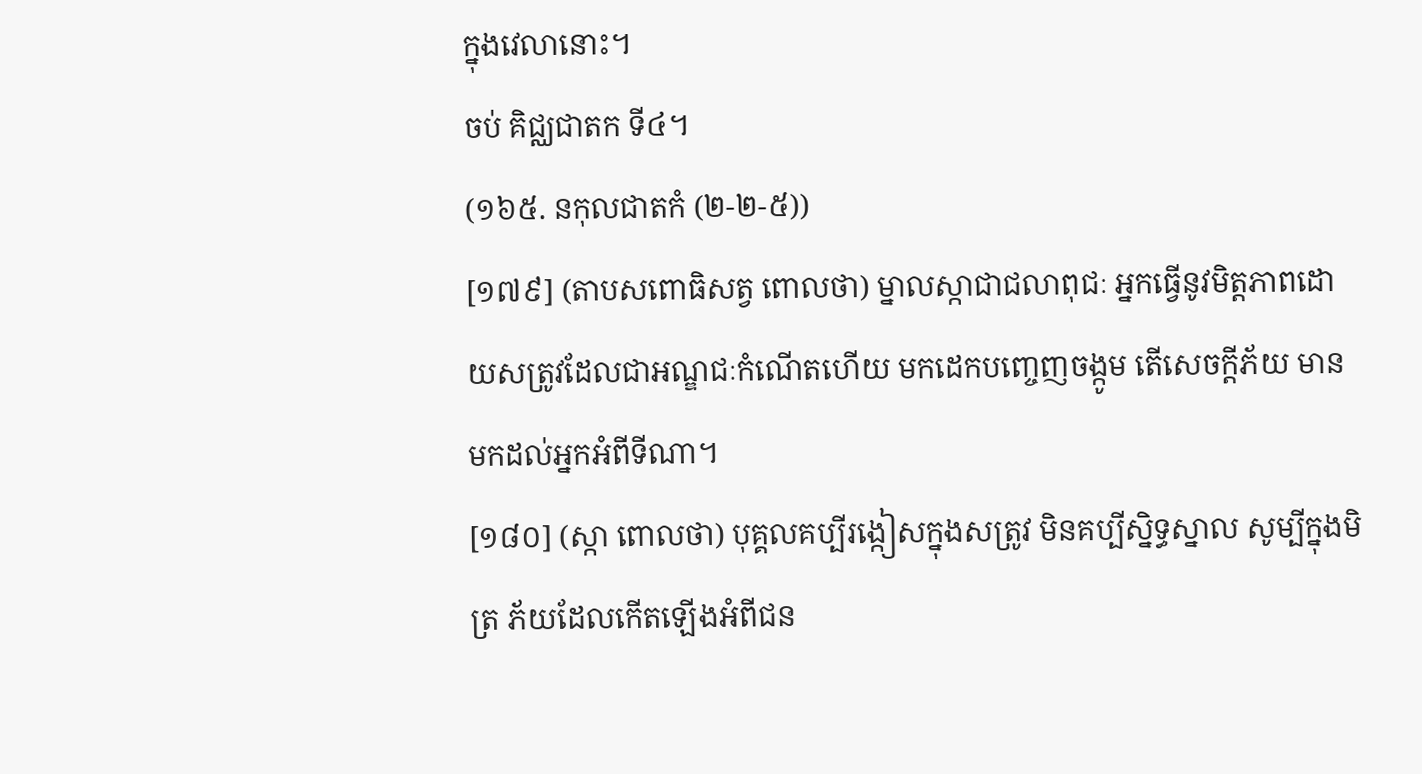ក្នុងវេលានោះ។
ចប់ គិជ្ឈជាតក ទី៤។
(១៦៥. នកុលជាតកំ (២-២-៥))
[១៧៩] (តាបសពោធិសត្វ ពោលថា) ម្នាលស្កាជាជលាពុជៈ អ្នកធ្វើនូវមិត្តភាពដោយសត្រូវដែលជាអណ្ឌជៈកំណើតហើយ មកដេកបញ្ចេញចង្កូម តើសេចក្ដីភ័យ មានមកដល់អ្នកអំពីទីណា។
[១៨០] (ស្កា ពោលថា) បុគ្គលគប្បីរង្កៀសក្នុងសត្រូវ មិនគប្បីស្និទ្ធស្នាល សូម្បីក្នុងមិត្រ ភ័យដែលកើតឡើងអំពីជន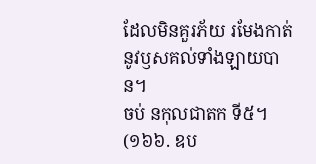ដែលមិនគួរភ័យ រមែងកាត់នូវឫសគល់ទាំងឡាយបាន។
ចប់ នកុលជាតក ទី៥។
(១៦៦. ឧប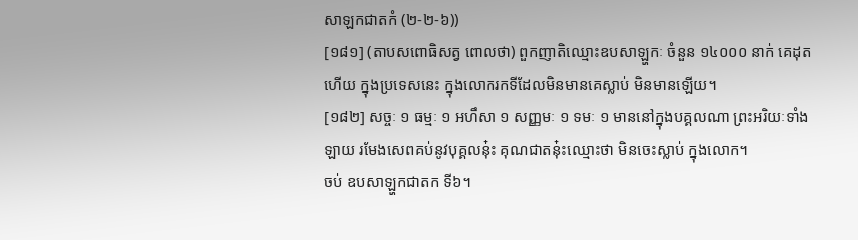សាឡកជាតកំ (២-២-៦))
[១៨១] (តាបសពោធិសត្វ ពោលថា) ពួកញាតិឈ្មោះឧបសាឡ្ហកៈ ចំនួន ១៤០០០ នាក់ គេដុតហើយ ក្នុងប្រទេសនេះ ក្នុងលោករកទីដែលមិនមានគេស្លាប់ មិនមានឡើយ។
[១៨២] សច្ចៈ ១ ធម្មៈ ១ អហឹសា ១ សញ្ញមៈ ១ ទមៈ ១ មាននៅក្នុងបគ្គលណា ព្រះអរិយៈទាំងឡាយ រមែងសេពគប់នូវបុគ្គលនុ៎ះ គុណជាតនុ៎ះឈ្មោះថា មិនចេះស្លាប់ ក្នុងលោក។
ចប់ ឧបសាឡ្ហកជាតក ទី៦។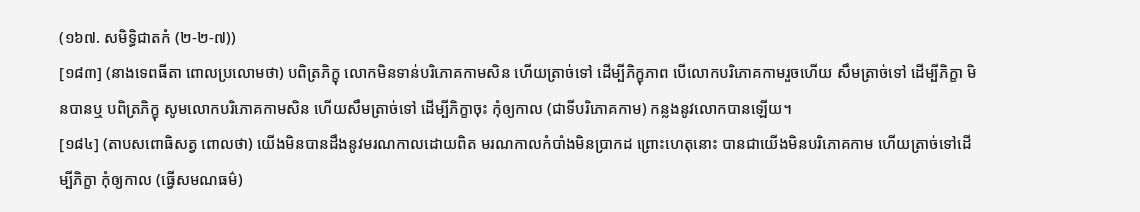(១៦៧. សមិទ្ធិជាតកំ (២-២-៧))
[១៨៣] (នាងទេពធីតា ពោលប្រលោមថា) បពិត្រភិក្ខុ លោកមិនទាន់បរិភោគកាមសិន ហើយត្រាច់ទៅ ដើម្បីភិក្ខុភាព បើលោកបរិភោគកាមរួចហើយ សឹមត្រាច់ទៅ ដើម្បីភិក្ខា មិនបានឬ បពិត្រភិក្ខុ សូមលោកបរិភោគកាមសិន ហើយសឹមត្រាច់ទៅ ដើម្បីភិក្ខាចុះ កុំឲ្យកាល (ជាទីបរិភោគកាម) កន្លងនូវលោកបានឡើយ។
[១៨៤] (តាបសពោធិសត្វ ពោលថា) យើងមិនបានដឹងនូវមរណកាលដោយពិត មរណកាលកំបាំងមិនប្រាកដ ព្រោះហេតុនោះ បានជាយើងមិនបរិភោគកាម ហើយត្រាច់ទៅដើម្បីភិក្ខា កុំឲ្យកាល (ធ្វើសមណធម៌)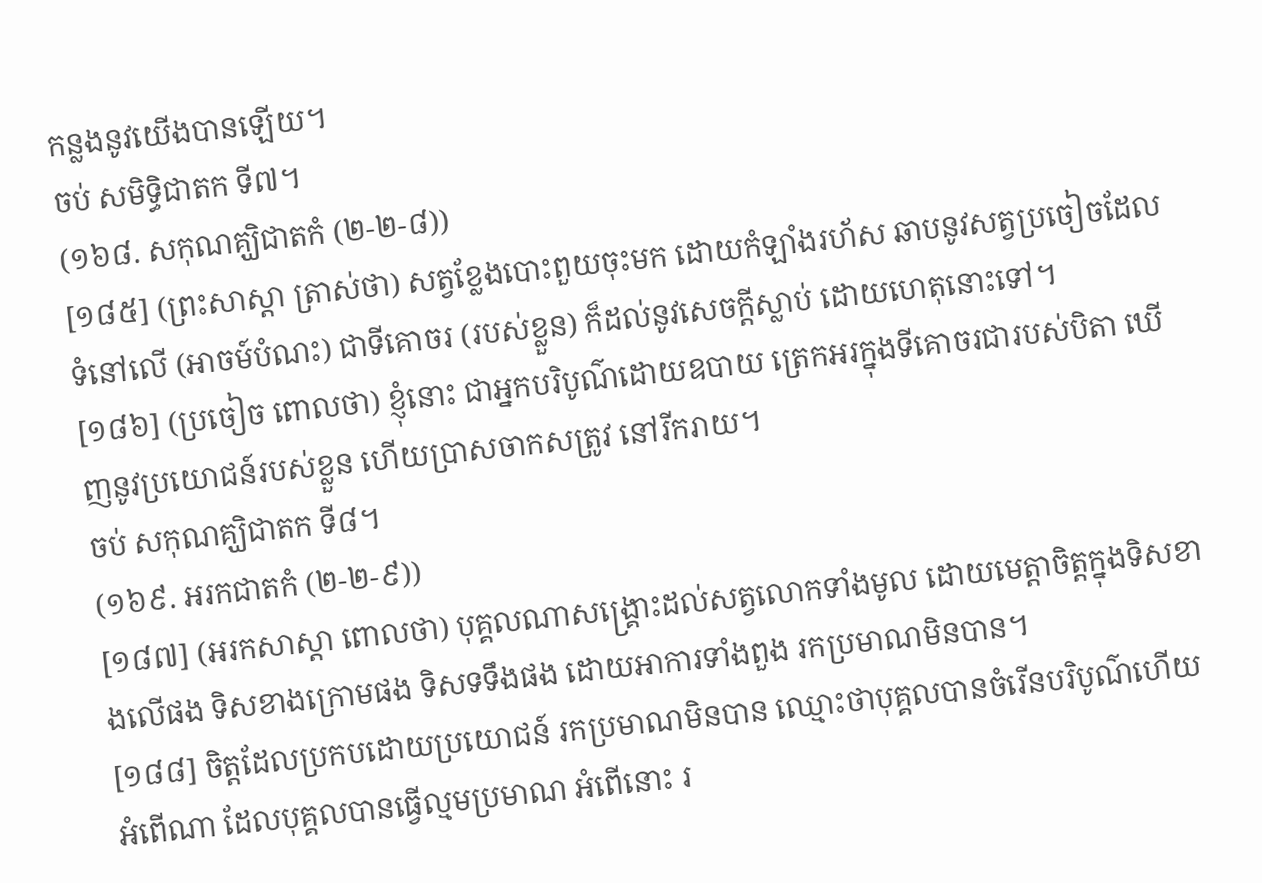កន្លងនូវយើងបានឡើយ។
ចប់ សមិទ្ធិជាតក ទី៧។
(១៦៨. សកុណគ្ឃិជាតកំ (២-២-៨))
[១៨៥] (ព្រះសាស្ដា ត្រាស់ថា) សត្វខ្លែងបោះពួយចុះមក ដោយកំឡាំងរហ័ស ឆាបនូវសត្វប្រចៀចដែលទំនៅលើ (អាចម៍បំណះ) ជាទីគោចរ (របស់ខ្លួន) ក៏ដល់នូវសេចក្ដីស្លាប់ ដោយហេតុនោះទៅ។
[១៨៦] (ប្រចៀច ពោលថា) ខ្ញុំនោះ ជាអ្នកបរិបូណ៌ដោយឧបាយ ត្រេកអរក្នុងទីគោចរជារបស់បិតា ឃើញនូវប្រយោជន៍របស់ខ្លួន ហើយប្រាសចាកសត្រូវ នៅរីករាយ។
ចប់ សកុណគ្ឃិជាតក ទី៨។
(១៦៩. អរកជាតកំ (២-២-៩))
[១៨៧] (អរកសាស្ដា ពោលថា) បុគ្គលណាសង្គ្រោះដល់សត្វលោកទាំងមូល ដោយមេត្តាចិត្តក្នុងទិសខាងលើផង ទិសខាងក្រោមផង ទិសទទឹងផង ដោយអាការទាំងពួង រកប្រមាណមិនបាន។
[១៨៨] ចិត្តដែលប្រកបដោយប្រយោជន៍ រកប្រមាណមិនបាន ឈ្មោះថាបុគ្គលបានចំរើនបរិបូណ៌ហើយ អំពើណា ដែលបុគ្គលបានធ្វើល្មមប្រមាណ អំពើនោះ រ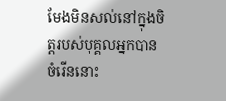មែងមិនសល់នៅក្នុងចិត្តរបស់បុគ្គលអ្នកបានចំរើននោះ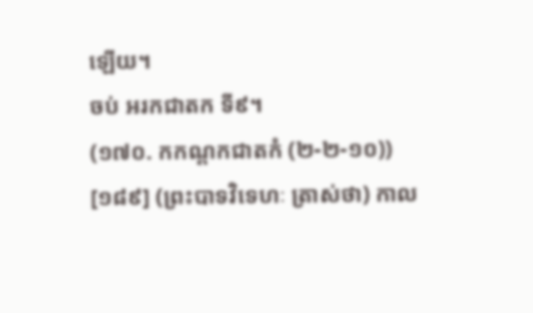ឡើយ។
ចប់ អរកជាតក ទី៩។
(១៧០. កកណ្ដកជាតកំ (២-២-១០))
[១៨៩] (ព្រះបាទវិទេហៈ ត្រាស់ថា) កាល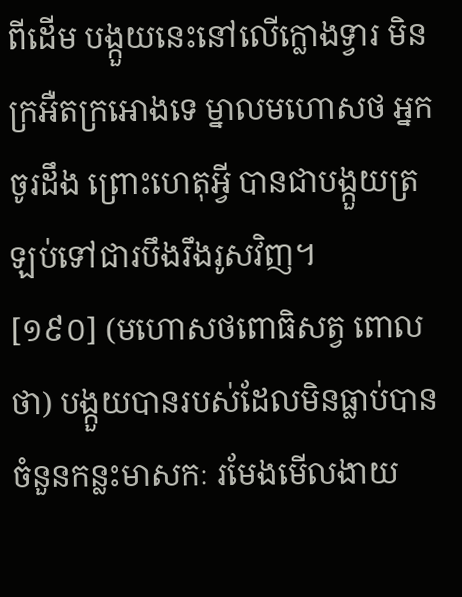ពីដើម បង្កួយនេះនៅលើក្លោងទ្វារ មិនក្រអឺតក្រអោងទេ ម្នាលមហោសថ អ្នកចូរដឹង ព្រោះហេតុអ្វី បានជាបង្កួយត្រឡប់ទៅជារបឹងរឹងរូសវិញ។
[១៩០] (មហោសថពោធិសត្វ ពោលថា) បង្កួយបានរបស់ដែលមិនធ្លាប់បាន ចំនួនកន្លះមាសកៈ រមែងមើលងាយ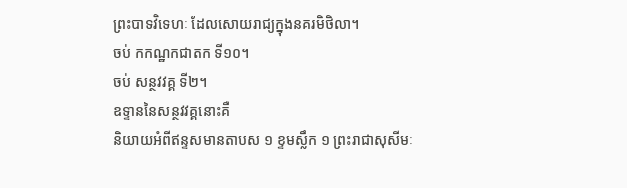ព្រះបាទវិទេហៈ ដែលសោយរាជ្យក្នុងនគរមិថិលា។
ចប់ កកណ្ឋកជាតក ទី១០។
ចប់ សន្ថវវគ្គ ទី២។
ឧទ្ទាននៃសន្ថវវគ្គនោះគឺ
និយាយអំពីឥន្ទសមានតាបស ១ ខ្ទមស្លឹក ១ ព្រះរាជាសុសីមៈ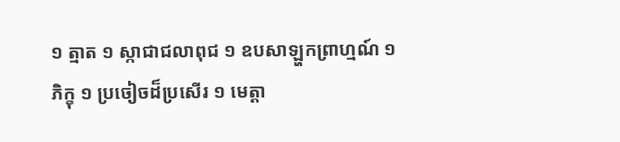១ ត្មាត ១ ស្កាជាជលាពុជ ១ ឧបសាឡ្ហកព្រាហ្មណ៍ ១ ភិក្ខុ ១ ប្រចៀចដ៏ប្រសើរ ១ មេត្តា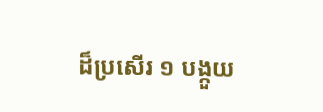ដ៏ប្រសើរ ១ បង្កួយ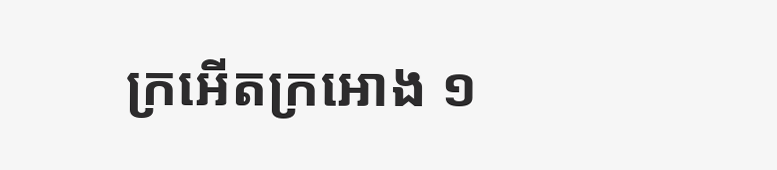ក្រអើតក្រអោង ១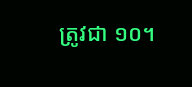ត្រូវជា ១០។